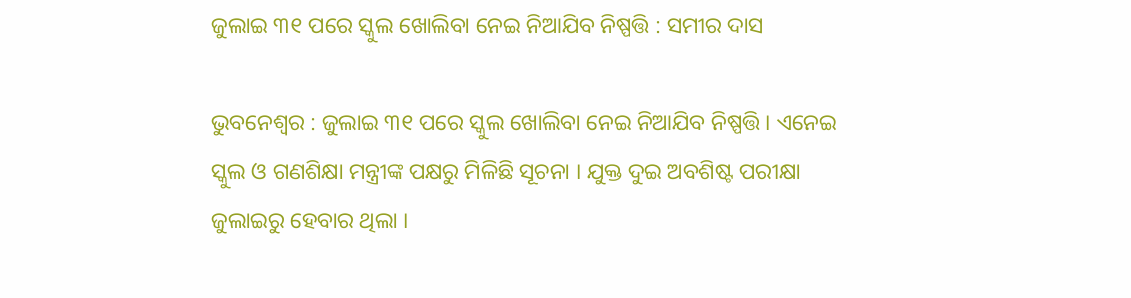ଜୁଲାଇ ୩୧ ପରେ ସ୍କୁଲ ଖୋଲିବା ନେଇ ନିଆଯିବ ନିଷ୍ପତ୍ତି : ସମୀର ଦାସ

ଭୁବନେଶ୍ବର : ଜୁଲାଇ ୩୧ ପରେ ସ୍କୁଲ ଖୋଲିବା ନେଇ ନିଆଯିବ ନିଷ୍ପତ୍ତି । ଏନେଇ ସ୍କୁଲ ଓ ଗଣଶିକ୍ଷା ମନ୍ତ୍ରୀଙ୍କ ପକ୍ଷରୁ ମିଳିଛି ସୂଚନା । ଯୁକ୍ତ ଦୁଇ ଅବଶିଷ୍ଟ ପରୀକ୍ଷା ଜୁଲାଇରୁ ହେବାର ଥିଲା ।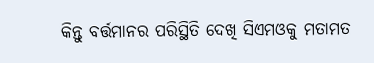କିନ୍ତୁ ବର୍ତ୍ତମାନର ପରିସ୍ଥିତି ଦେଖି ସିଏମଓକୁ ମତାମତ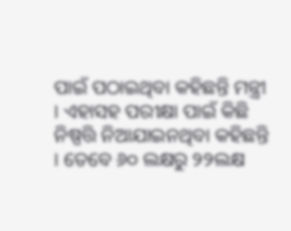ପାଇଁ ପଠାଇଥିବା କହିଛନ୍ତି ମନ୍ତ୍ରୀ । ଏହାସହ ପରୀକ୍ଷା ପାଇଁ କିଛି ନିଷ୍ପତ୍ତି ନିଆଯାଇନଥିବା କହିଛନ୍ତି । ତେବେ ୬୦ ଲକ୍ଷରୁ ୨୨ଲକ୍ଷ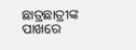ଛାତ୍ରଛାତ୍ରୀଙ୍କ ପାଖରେ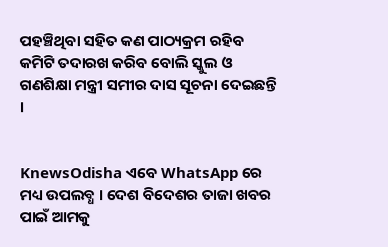ପହଞ୍ଚିଥିବା ସହିତ କଣ ପାଠ୍ୟକ୍ରମ ରହିବ କମିଟି ତଦାରଖ କରିବ ବୋଲି ସ୍କୁଲ ଓ ଗଣଶିକ୍ଷା ମନ୍ତ୍ରୀ ସମୀର ଦାସ ସୂଚନା ଦେଇଛନ୍ତି ।


KnewsOdisha ଏବେ WhatsApp ରେ ମଧ୍ୟ ଉପଲବ୍ଧ । ଦେଶ ବିଦେଶର ତାଜା ଖବର ପାଇଁ ଆମକୁ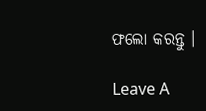ଫଲୋ କରନ୍ତୁ ।

Leave A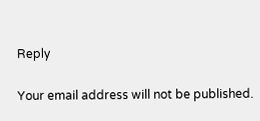Reply

Your email address will not be published.